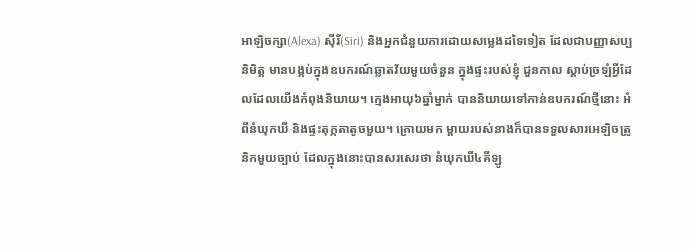អាឡិចក្សា(Alexa) ស៊ីរី(Siri) និងអ្នកជំនួយការដោយសម្លេងដទៃទៀត ដែលជាបញ្ញាសប្បនិមិត្ត មានបង្កប់ក្នុងឧបករណ៍ឆ្លាតវ័យមួយចំនួន ក្នុងផ្ទះរបស់ខ្ញុំ ជួនកាល ស្តាប់ច្រឡំអ្វីដែលដែលយើងកំពុងនិយាយ។ ក្មេងអាយុ៦ឆ្នាំម្នាក់ បាននិយាយទៅកាន់ឧបករណ៍ថ្មីនោះ អំពីនំឃុកឃី និងផ្ទះតុក្កតាតូចមួយ។ ក្រោយមក ម្តាយរបស់នាងក៏បានទទួលសារអេឡិចត្រូនិកមួយច្បាប់ ដែលក្នុងនោះបានសរសេរថា នំឃុកឃី៤គីឡូ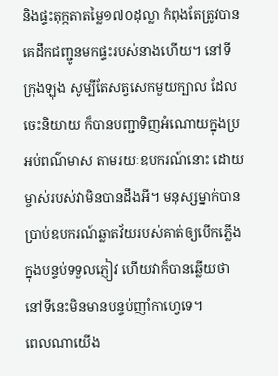និងផ្ទះតុក្កតាតម្លៃ១៧០ដុល្លា កំពុងតែត្រូវបានគេដឹកជញ្ជូនមកផ្ទះរបស់នាងហើយ។ នៅទីក្រុងឡុង សូម្បីតែសត្វសេកមួយក្បាល ដែលចេះនិយាយ ក៏បានបញ្ជាទិញអំណោយក្នុងប្រអប់ពណ៌មាស តាមរយៈឧបករណ៍នោះ ដោយម្ចាស់របស់វាមិនបានដឹងអី។ មនុស្សម្នាក់បានប្រាប់ឧបករណ៍ឆ្លាតវ័យរបស់គាត់ឲ្យបើកភ្លើង ក្នុងបន្ទប់ទទួលភ្ញៀវ ហើយវាក៏បានឆ្លើយថា នៅទីនេះមិនមានបន្ទប់ញាំកាហ្វេទេ។
ពេលណាយើង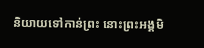និយាយទៅកាន់ព្រះ នោះព្រះអង្គមិ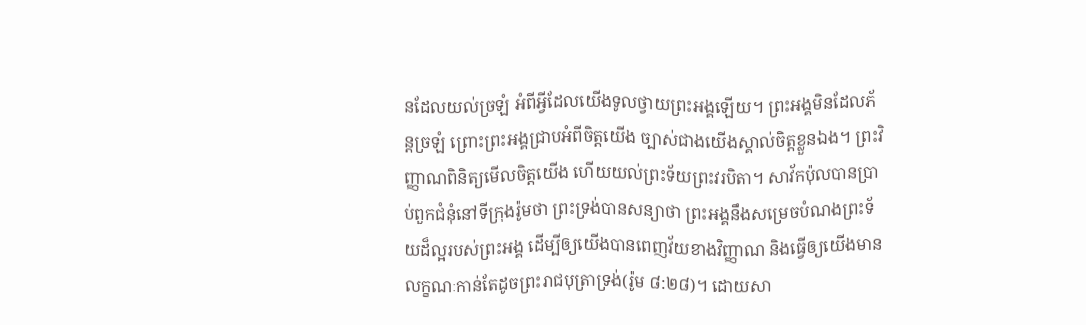នដែលយល់ច្រឡំ អំពីអ្វីដែលយើងទូលថ្វាយព្រះអង្គឡើយ។ ព្រះអង្គមិនដែលភ័ន្តច្រឡំ ព្រោះព្រះអង្គជ្រាបអំពីចិត្តយើង ច្បាស់ជាងយើងស្គាល់ចិត្តខ្លួនឯង។ ព្រះវិញ្ញាណពិនិត្យមើលចិត្តយើង ហើយយល់ព្រះទ័យព្រះវរបិតា។ សាវ័កប៉ុលបានប្រាប់ពួកជំនុំនៅទីក្រុងរ៉ូមថា ព្រះទ្រង់បានសន្យាថា ព្រះអង្គនឹងសម្រេចបំណងព្រះទ័យដ៏ល្អរបស់ព្រះអង្គ ដើម្បីឲ្យយើងបានពេញវ័យខាងវិញ្ញាណ និងធ្វើឲ្យយើងមានលក្ខណៈកាន់តែដូចព្រះរាជបុត្រាទ្រង់(រ៉ូម ៨:២៨)។ ដោយសា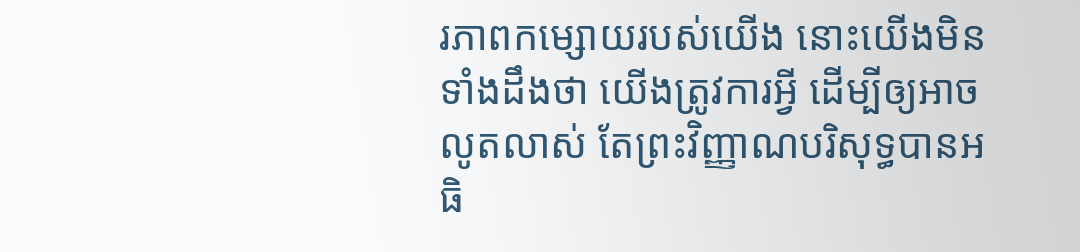រភាពកម្សោយរបស់យើង នោះយើងមិនទាំងដឹងថា យើងត្រូវការអ្វី ដើម្បីឲ្យអាចលូតលាស់ តែព្រះវិញ្ញាណបរិសុទ្ធបានអធិ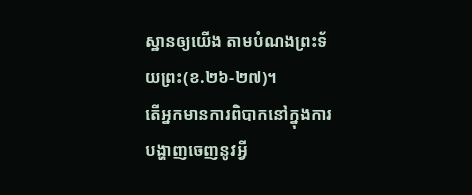ស្ឋានឲ្យយើង តាមបំណងព្រះទ័យព្រះ(ខ.២៦-២៧)។
តើអ្នកមានការពិបាកនៅក្នុងការបង្ហាញចេញនូវអ្វី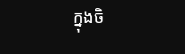ក្នុងចិ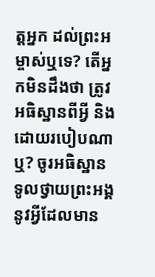ត្តអ្នក ដល់ព្រះអម្ចាស់ឬទេ? តើអ្នកមិនដឹងថា ត្រូវអធិស្ឋានពីអ្វី និងដោយរបៀបណាឬ? ចូរអធិស្ឋានទូលថ្វាយព្រះអង្គ នូវអ្វីដែលមាន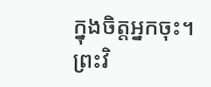ក្នុងចិត្តអ្នកចុះ។ ព្រះវិ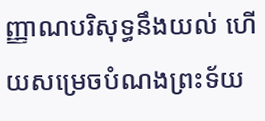ញ្ញាណបរិសុទ្ធនឹងយល់ ហើយសម្រេចបំណងព្រះទ័យ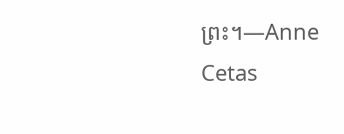ព្រះ។—Anne Cetas